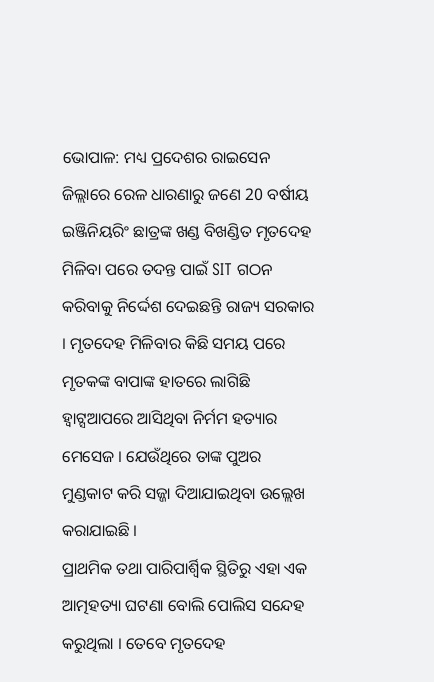ଭୋପାଳ: ମଧ୍ୟ ପ୍ରଦେଶର ରାଇସେନ ଜିଲ୍ଲାରେ ରେଳ ଧାରଣାରୁ ଜଣେ 20 ବର୍ଷୀୟ ଇଞ୍ଜିନିୟରିଂ ଛାତ୍ରଙ୍କ ଖଣ୍ଡ ବିଖଣ୍ଡିତ ମୃତଦେହ ମିଳିବା ପରେ ତଦନ୍ତ ପାଇଁ SIT ଗଠନ କରିବାକୁ ନିର୍ଦ୍ଦେଶ ଦେଇଛନ୍ତି ରାଜ୍ୟ ସରକାର । ମୃତଦେହ ମିଳିବାର କିଛି ସମୟ ପରେ ମୃତକଙ୍କ ବାପାଙ୍କ ହାତରେ ଲାଗିଛି ହ୍ବାଟ୍ସଆପରେ ଆସିଥିବା ନିର୍ମମ ହତ୍ୟାର ମେସେଜ । ଯେଉଁଥିରେ ତାଙ୍କ ପୁଅର ମୁଣ୍ଡକାଟ କରି ସଜ୍ଜା ଦିଆଯାଇଥିବା ଉଲ୍ଲେଖ କରାଯାଇଛି ।
ପ୍ରାଥମିକ ତଥା ପାରିପାର୍ଶ୍ବିକ ସ୍ଥିତିରୁ ଏହା ଏକ ଆତ୍ମହତ୍ୟା ଘଟଣା ବୋଲି ପୋଲିସ ସନ୍ଦେହ କରୁଥିଲା । ତେବେ ମୃତଦେହ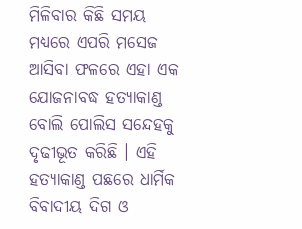ମିଳିବାର କିଛି ସମୟ ମଧ୍ୟରେ ଏପରି ମସେଜ ଆସିବା ଫଳରେ ଏହା ଏକ ଯୋଜନାବଦ୍ଧ ହତ୍ୟାକାଣ୍ଡ ବୋଲି ପୋଲିସ ସନ୍ଦେହକୁ ଦୃଢୀଭୂତ କରିଛି । ଏହି ହତ୍ୟାକାଣ୍ଡ ପଛରେ ଧାର୍ମିକ ବିବାଦୀୟ ଦିଗ ଓ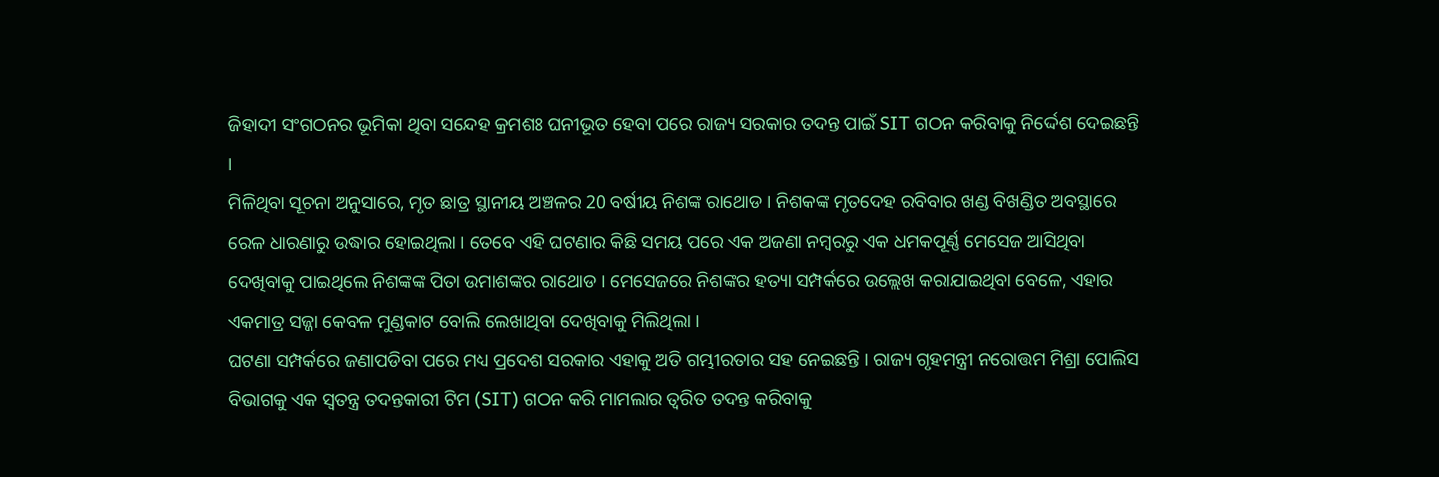ଜିହାଦୀ ସଂଗଠନର ଭୂମିକା ଥିବା ସନ୍ଦେହ କ୍ରମଶଃ ଘନୀଭୂତ ହେବା ପରେ ରାଜ୍ୟ ସରକାର ତଦନ୍ତ ପାଇଁ SIT ଗଠନ କରିବାକୁ ନିର୍ଦ୍ଦେଶ ଦେଇଛନ୍ତି ।
ମିଳିଥିବା ସୂଚନା ଅନୁସାରେ, ମୃତ ଛାତ୍ର ସ୍ଥାନୀୟ ଅଞ୍ଚଳର 20 ବର୍ଷୀୟ ନିଶଙ୍କ ରାଥୋଡ । ନିଶକଙ୍କ ମୃତଦେହ ରବିବାର ଖଣ୍ଡ ବିଖଣ୍ଡିତ ଅବସ୍ଥାରେ ରେଳ ଧାରଣାରୁ ଉଦ୍ଧାର ହୋଇଥିଲା । ତେବେ ଏହି ଘଟଣାର କିଛି ସମୟ ପରେ ଏକ ଅଜଣା ନମ୍ବରରୁ ଏକ ଧମକପୂର୍ଣ୍ଣ ମେସେଜ ଆସିଥିବା ଦେଖିବାକୁ ପାଇଥିଲେ ନିଶଙ୍କଙ୍କ ପିତା ଉମାଶଙ୍କର ରାଥୋଡ । ମେସେଜରେ ନିଶଙ୍କର ହତ୍ୟା ସମ୍ପର୍କରେ ଉଲ୍ଲେଖ କରାଯାଇଥିବା ବେଳେ, ଏହାର ଏକମାତ୍ର ସଜ୍ଜା କେବଳ ମୁଣ୍ଡକାଟ ବୋଲି ଲେଖାଥିବା ଦେଖିବାକୁ ମିଲିଥିଲା ।
ଘଟଣା ସମ୍ପର୍କରେ ଜଣାପଡିବା ପରେ ମଧ୍ୟ ପ୍ରଦେଶ ସରକାର ଏହାକୁ ଅତି ଗମ୍ଭୀରତାର ସହ ନେଇଛନ୍ତି । ରାଜ୍ୟ ଗୃହମନ୍ତ୍ରୀ ନରୋତ୍ତମ ମିଶ୍ରା ପୋଲିସ ବିଭାଗକୁ ଏକ ସ୍ବତନ୍ତ୍ର ତଦନ୍ତକାରୀ ଟିମ (SIT) ଗଠନ କରି ମାମଲାର ତ୍ବରିତ ତଦନ୍ତ କରିବାକୁ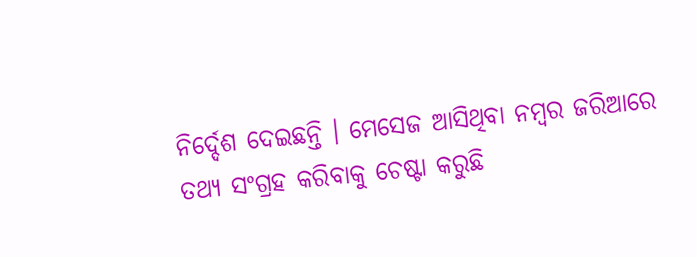ନିର୍ଦ୍ଦେଶ ଦେଇଛନ୍ତି । ମେସେଜ ଆସିଥିବା ନମ୍ବର ଜରିଆରେ ତଥ୍ୟ ସଂଗ୍ରହ କରିବାକୁ ଚେଷ୍ଟା କରୁଛି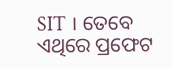SIT । ତେବେ ଏଥିରେ ପ୍ରଫେଟ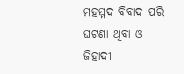ମହମ୍ମଦ ବିବାଦ ପରି ଘଟଣା ଥିବା ଓ ଜିହାଦୀ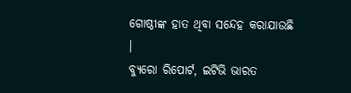ଗୋଷ୍ଠୀଙ୍କ ହାତ ଥିବା ସନ୍ଦେହ କରାଯାଉଛି ।
ବ୍ୟୁରୋ ରିପୋର୍ଟ, ଇଟିଭି ଭାରତ